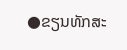●ຂຽນທັກສະ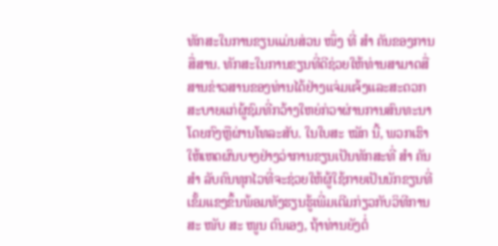ທັກສະໃນການຂຽນແມ່ນສ່ວນ ໜຶ່ງ ທີ່ ສຳ ຄັນຂອງການສື່ສານ. ທັກສະໃນການຂຽນທີ່ດີຊ່ວຍໃຫ້ທ່ານສາມາດສື່ສານຂ່າວສານຂອງທ່ານໄດ້ຢ່າງແຈ່ມແຈ້ງແລະສະດວກສະບາຍແກ່ຜູ້ຊົມທີ່ກວ້າງໃຫຍ່ກ່ວາຜ່ານການສົນທະນາໂດຍກົງຫຼືຜ່ານໂທລະສັບ. ໃນໃບສະ ໝັກ ນີ້, ພວກເຮົາໃຫ້ເຫດຜົນບາງຢ່າງວ່າການຂຽນເປັນທັກສະທີ່ ສຳ ຄັນ ສຳ ລັບຄົນທຸກໄວທີ່ຈະຊ່ວຍໃຫ້ຜູ້ໃຊ້ກາຍເປັນນັກຂຽນທີ່ເຂັ້ມແຂງຂຶ້ນພ້ອມທັງຮຽນຮູ້ເພີ່ມເຕີມກ່ຽວກັບວິທີການສະ ໜັບ ສະ ໜູນ ຕົນເອງ, ຖ້າທ່ານຍັງຕໍ່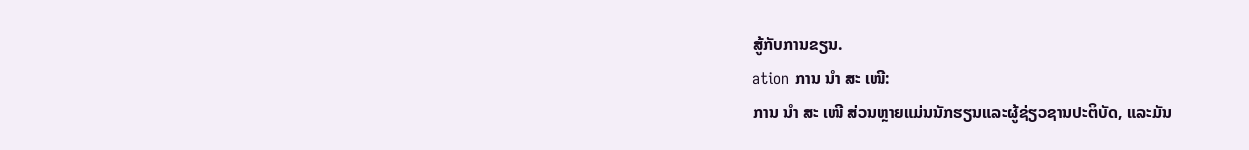ສູ້ກັບການຂຽນ.
ation ການ ນຳ ສະ ເໜີ:
ການ ນຳ ສະ ເໜີ ສ່ວນຫຼາຍແມ່ນນັກຮຽນແລະຜູ້ຊ່ຽວຊານປະຕິບັດ, ແລະມັນ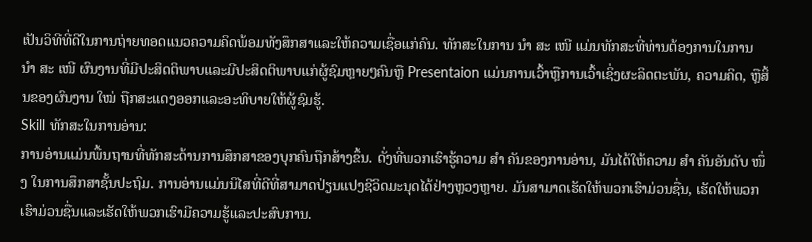ເປັນວິທີທີ່ດີໃນການຖ່າຍທອດແນວຄວາມຄິດພ້ອມທັງສຶກສາແລະໃຫ້ຄວາມເຊື່ອແກ່ຄົນ. ທັກສະໃນການ ນຳ ສະ ເໜີ ແມ່ນທັກສະທີ່ທ່ານຕ້ອງການໃນການ ນຳ ສະ ເໜີ ຜົນງານທີ່ມີປະສິດຕິພາບແລະມີປະສິດຕິພາບແກ່ຜູ້ຊົມຫຼາຍໆຄົນຫຼື Presentaion ແມ່ນການເວົ້າຫຼືການເວົ້າເຊິ່ງຜະລິດຕະພັນ, ຄວາມຄິດ, ຫຼືສິ້ນຂອງຜົນງານ ໃໝ່ ຖືກສະແດງອອກແລະອະທິບາຍໃຫ້ຜູ້ຊົມຮູ້.
Skill ທັກສະໃນການອ່ານ:
ການອ່ານແມ່ນພື້ນຖານທີ່ທັກສະດ້ານການສຶກສາຂອງບຸກຄົນຖືກສ້າງຂຶ້ນ. ດັ່ງທີ່ພວກເຮົາຮູ້ຄວາມ ສຳ ຄັນຂອງການອ່ານ, ມັນໄດ້ໃຫ້ຄວາມ ສຳ ຄັນອັນດັບ ໜຶ່ງ ໃນການສຶກສາຊັ້ນປະຖົມ. ການອ່ານແມ່ນນິໄສທີ່ດີທີ່ສາມາດປ່ຽນແປງຊີວິດມະນຸດໄດ້ຢ່າງຫຼວງຫຼາຍ. ມັນສາມາດເຮັດໃຫ້ພວກເຮົາມ່ວນຊື່ນ, ເຮັດໃຫ້ພວກເຮົາມ່ວນຊື່ນແລະເຮັດໃຫ້ພວກເຮົາມີຄວາມຮູ້ແລະປະສົບການ.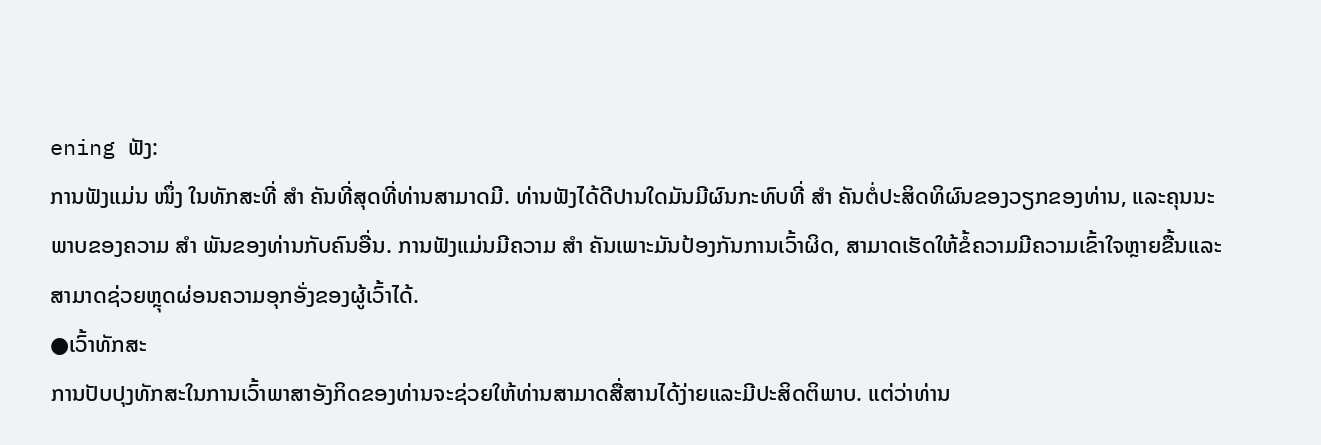ening ຟັງ:
ການຟັງແມ່ນ ໜຶ່ງ ໃນທັກສະທີ່ ສຳ ຄັນທີ່ສຸດທີ່ທ່ານສາມາດມີ. ທ່ານຟັງໄດ້ດີປານໃດມັນມີຜົນກະທົບທີ່ ສຳ ຄັນຕໍ່ປະສິດທິຜົນຂອງວຽກຂອງທ່ານ, ແລະຄຸນນະພາບຂອງຄວາມ ສຳ ພັນຂອງທ່ານກັບຄົນອື່ນ. ການຟັງແມ່ນມີຄວາມ ສຳ ຄັນເພາະມັນປ້ອງກັນການເວົ້າຜິດ, ສາມາດເຮັດໃຫ້ຂໍ້ຄວາມມີຄວາມເຂົ້າໃຈຫຼາຍຂື້ນແລະສາມາດຊ່ວຍຫຼຸດຜ່ອນຄວາມອຸກອັ່ງຂອງຜູ້ເວົ້າໄດ້.
●ເວົ້າທັກສະ
ການປັບປຸງທັກສະໃນການເວົ້າພາສາອັງກິດຂອງທ່ານຈະຊ່ວຍໃຫ້ທ່ານສາມາດສື່ສານໄດ້ງ່າຍແລະມີປະສິດຕິພາບ. ແຕ່ວ່າທ່ານ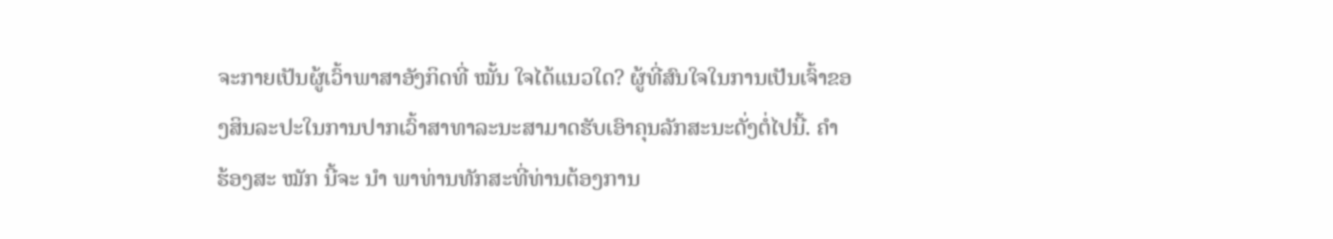ຈະກາຍເປັນຜູ້ເວົ້າພາສາອັງກິດທີ່ ໝັ້ນ ໃຈໄດ້ແນວໃດ? ຜູ້ທີ່ສົນໃຈໃນການເປັນເຈົ້າຂອງສິນລະປະໃນການປາກເວົ້າສາທາລະນະສາມາດຮັບເອົາຄຸນລັກສະນະດັ່ງຕໍ່ໄປນີ້. ຄຳ ຮ້ອງສະ ໝັກ ນີ້ຈະ ນຳ ພາທ່ານທັກສະທີ່ທ່ານຕ້ອງການ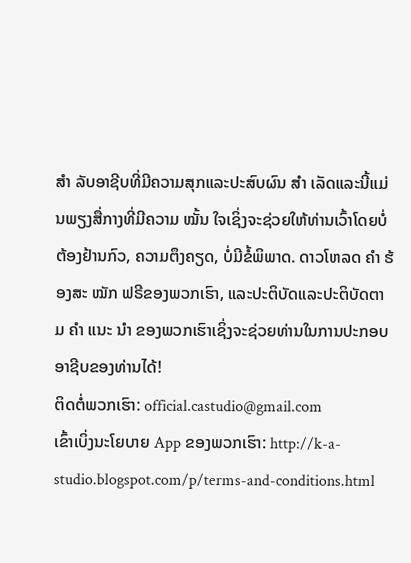ສຳ ລັບອາຊີບທີ່ມີຄວາມສຸກແລະປະສົບຜົນ ສຳ ເລັດແລະນີ້ແມ່ນພຽງສື່ກາງທີ່ມີຄວາມ ໝັ້ນ ໃຈເຊິ່ງຈະຊ່ວຍໃຫ້ທ່ານເວົ້າໂດຍບໍ່ຕ້ອງຢ້ານກົວ, ຄວາມຕຶງຄຽດ, ບໍ່ມີຂໍ້ພິພາດ. ດາວໂຫລດ ຄຳ ຮ້ອງສະ ໝັກ ຟຣີຂອງພວກເຮົາ, ແລະປະຕິບັດແລະປະຕິບັດຕາມ ຄຳ ແນະ ນຳ ຂອງພວກເຮົາເຊິ່ງຈະຊ່ວຍທ່ານໃນການປະກອບອາຊີບຂອງທ່ານໄດ້!
ຕິດຕໍ່ພວກເຮົາ: official.castudio@gmail.com
ເຂົ້າເບິ່ງນະໂຍບາຍ App ຂອງພວກເຮົາ: http://k-a-studio.blogspot.com/p/terms-and-conditions.html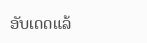ອັບເດດແລ້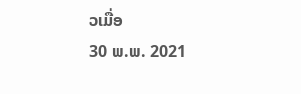ວເມື່ອ
30 ພ.ພ. 2021